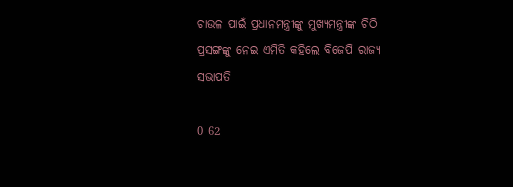ଚାଉଳ ପାଇଁ ପ୍ରଧାନମନ୍ତ୍ରୀଙ୍କୁ ମୁଖ୍ୟମନ୍ତ୍ରୀଙ୍କ ଚିଠି ପ୍ରସଙ୍ଗଙ୍କୁ ନେଇ ଏମିତି କହିଲେ ବିଜେପି ରାଜ୍ୟ ସଭାପତି

0 62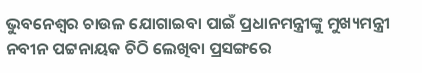ଭୁବନେଶ୍ବର ଚାଉଳ ଯୋଗାଇବା ପାଇଁ ପ୍ରଧାନମନ୍ତ୍ରୀଙ୍କୁ ମୁଖ୍ୟମନ୍ତ୍ରୀ ନବୀନ ପଟ୍ଟନାୟକ ଚିଠି ଲେଖିବା ପ୍ରସଙ୍ଗରେ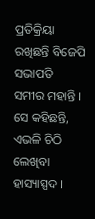ପ୍ରତିକ୍ରିୟା ରଖିଛନ୍ତି ବିଜେପି ସଭାପତି ସମୀର ମହାନ୍ତି । ସେ କହିଛନ୍ତି, ଏଭଳି ଚିଠି ଲେଖିବା ହାସ୍ୟାସ୍ପଦ ।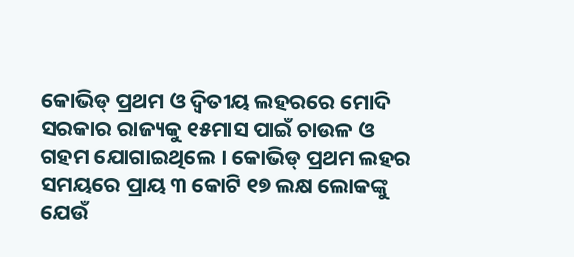କୋଭିଡ୍ ପ୍ରଥମ ଓ ଦ୍ଵିତୀୟ ଲହରରେ ମୋଦି ସରକାର ରାଜ୍ୟକୁ ୧୫ମାସ ପାଇଁ ଚାଉଳ ଓ ଗହମ ଯୋଗାଇଥିଲେ । କୋଭିଡ୍ ପ୍ରଥମ ଲହର ସମୟରେ ପ୍ରାୟ ୩ କୋଟି ୧୭ ଲକ୍ଷ ଲୋକଙ୍କୁ ଯେଉଁ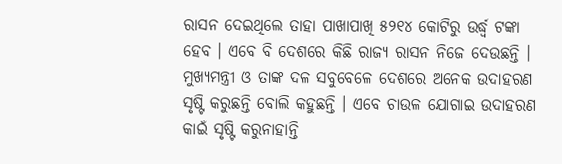ରାସନ ଦେଇଥିଲେ ତାହା ପାଖାପାଖି ୫୨୧୪ କୋଟିରୁ ଉର୍ଦ୍ଧ୍ବ ଟଙ୍କା ହେବ । ଏବେ ବି ଦେଶରେ କିଛି ରାଜ୍ୟ ରାସନ ନିଜେ ଦେଉଛନ୍ତି । ମୁଖ୍ୟମନ୍ତ୍ରୀ ଓ ତାଙ୍କ ଦଳ ସବୁବେଳେ ଦେଶରେ ଅନେକ ଉଦାହରଣ ସୃଷ୍ଟି କରୁଛନ୍ତି ବୋଲି କହୁଛନ୍ତି । ଏବେ ଚାଉଳ ଯୋଗାଇ ଉଦାହରଣ କାଇଁ ସୃଷ୍ଟି କରୁନାହାନ୍ତି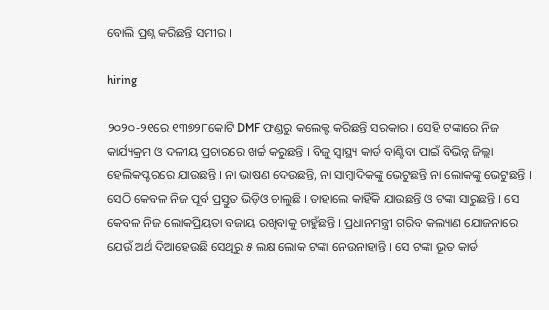ବୋଲି ପ୍ରଶ୍ନ କରିଛନ୍ତି ସମୀର ।

hiring

୨୦୨୦-୨୧ରେ ୧୩୭୨୮କୋଟି DMF ଫଣ୍ଡରୁ କଲେକ୍ଟ କରିଛନ୍ତି ସରକାର । ସେହି ଟଙ୍କାରେ ନିଜ କାର୍ଯ୍ୟକ୍ରମ ଓ ଦଳୀୟ ପ୍ରଚାରରେ ଖର୍ଚ୍ଚ କରୁଛନ୍ତି । ବିଜୁ ସ୍ବାସ୍ଥ୍ୟ କାର୍ଡ ବାଣ୍ଟିବା ପାଇଁ ବିଭିନ୍ନ ଜିଲ୍ଲା ହେଲିକପ୍ଟରରେ ଯାଉଛନ୍ତି । ନା ଭାଷଣ ଦେଉଛନ୍ତି, ନା ସାମ୍ବାଦିକଙ୍କୁ ଭେଟୁଛନ୍ତି ନା ଲୋକଙ୍କୁ ଭେଟୁଛନ୍ତି । ସେଠି କେବଳ ନିଜ ପୂର୍ବ ପ୍ରସ୍ତୁତ ଭିଡ଼ିଓ ଚାଲୁଛି । ତାହାଲେ କାହିଁକି ଯାଉଛନ୍ତି ଓ ଟଙ୍କା ସାରୁଛନ୍ତି । ସେ କେବଳ ନିଜ ଲୋକପ୍ରିୟତା ବଜାୟ ରଖିବାକୁ ଚାହୁଁଛନ୍ତି । ପ୍ରଧାନମନ୍ତ୍ରୀ ଗରିବ କଲ୍ୟାଣ ଯୋଜନାରେ ଯେଉଁ ଅର୍ଥ ଦିଆହେଉଛି ସେଥିରୁ ୫ ଲକ୍ଷ ଲୋକ ଟଙ୍କା ନେଉନାହାନ୍ତି । ସେ ଟଙ୍କା ଭୂତ କାର୍ଡ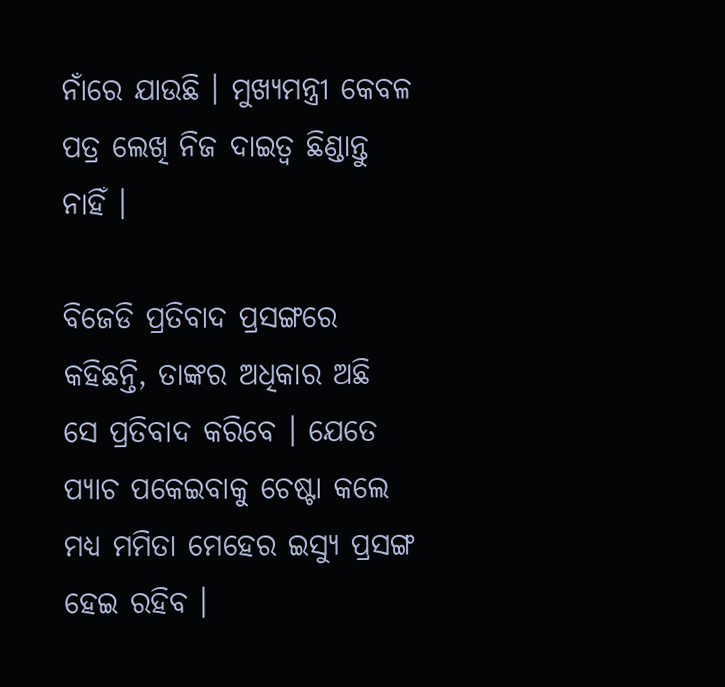ନାଁରେ ଯାଉଛି । ମୁଖ୍ୟମନ୍ତ୍ରୀ କେବଳ ପତ୍ର ଲେଖି ନିଜ ଦାଇତ୍ବ ଛିଣ୍ଡାନ୍ତୁ ନାହିଁ ।

ବିଜେଡି ପ୍ରତିବାଦ ପ୍ରସଙ୍ଗରେ କହିଛନ୍ତି, ତାଙ୍କର ଅଧିକାର ଅଛି ସେ ପ୍ରତିବାଦ କରିବେ । ଯେତେ ପ୍ୟାଚ ପକେଇବାକୁ ଚେଷ୍ଟା କଲେ ମଧ୍ୟ ମମିତା ମେହେର ଇସ୍ୟୁ ପ୍ରସଙ୍ଗ ହେଇ ରହିବ ।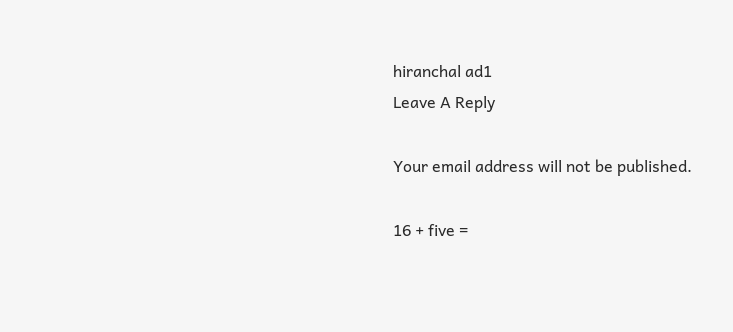hiranchal ad1
Leave A Reply

Your email address will not be published.

16 + five =